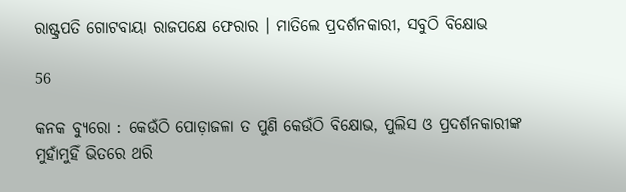ରାଷ୍ଟ୍ରପତି ଗୋଟବାୟା ରାଜପକ୍ଷେ ଫେରାର । ମାତିଲେ ପ୍ରଦର୍ଶନକାରୀ, ସବୁଠି ବିକ୍ଷୋଭ

56

କନକ ବ୍ୟୁରୋ : କେଉଁଠି ପୋଡ଼ାଜଳା ତ ପୁଣି କେଉଁଠି ବିକ୍ଷୋଭ, ପୁଲିସ ଓ ପ୍ରଦର୍ଶନକାରୀଙ୍କ ମୁହାଁମୁହିଁ ଭିତରେ ଥରି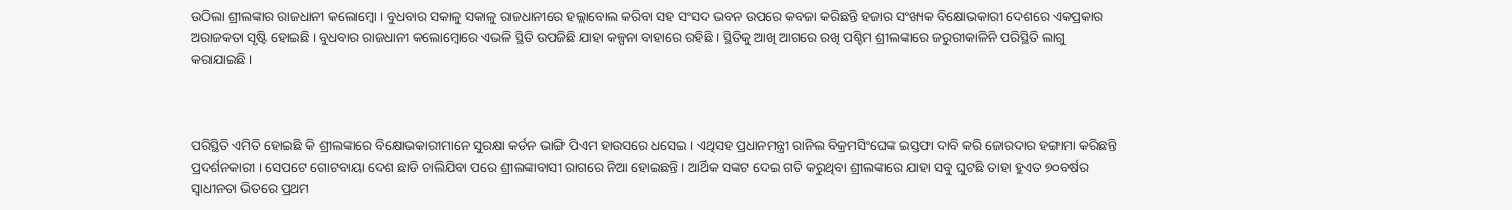ଉଠିଲା ଶ୍ରୀଲଙ୍କାର ରାଜଧାନୀ କଲୋମ୍ବୋ । ବୁଧବାର ସକାଳୁ ସକାଳୁ ରାଜଧାନୀରେ ହଲ୍ଲାବୋଲ କରିବା ସହ ସଂସଦ ଭବନ ଉପରେ କବଜା କରିଛନ୍ତି ହଜାର ସଂଖ୍ୟକ ବିକ୍ଷୋଭକାରୀ ଦେଶରେ ଏକପ୍ରକାର ଅରାଜକତା ସୃଷ୍ଟି ହୋଇଛି । ବୁଧବାର ରାଜଧାନୀ କଲୋମ୍ବୋରେ ଏଭଳି ସ୍ଥିତି ଉପଜିଛି ଯାହା କଳ୍ପନା ବାହାରେ ରହିଛି । ସ୍ଥିତିକୁ ଆଖି ଆଗରେ ରଖି ପଶ୍ଚିମ ଶ୍ରୀଲଙ୍କାରେ ଜରୁରୀକାଳିନି ପରିସ୍ଥିତି ଲାଗୁ କରାଯାଇଛି ।



ପରିସ୍ଥିତି ଏମିତି ହୋଇଛି କି ଶ୍ରୀଲଙ୍କାରେ ବିକ୍ଷୋଭକାରୀମାନେ ସୁରକ୍ଷା କର୍ଡନ ଭାଙ୍ଗି ପିଏମ ହାଉସରେ ଧସେଇ । ଏଥିସହ ପ୍ରଧାନମନ୍ତ୍ରୀ ରାନିଲ ବିକ୍ରମସିଂଘେଙ୍କ ଇସ୍ତଫା ଦାବି କରି ଜୋରଦାର ହଙ୍ଗାମା କରିଛନ୍ତି ପ୍ରଦର୍ଶନକାରୀ । ସେପଟେ ଗୋଟବାୟା ଦେଶ ଛାଡି ଚାଲିଯିବା ପରେ ଶ୍ରୀଲଙ୍କାବାସୀ ରାଗରେ ନିଆ ହୋଇଛନ୍ତି । ଆର୍ଥିକ ସଙ୍କଟ ଦେଇ ଗତି କରୁଥିବା ଶ୍ରୀଲଙ୍କାରେ ଯାହା ସବୁ ଘୁଟଛି ତାହା ହୁଏତ ୭୦ବର୍ଷର ସ୍ୱାଧୀନତା ଭିତରେ ପ୍ରଥମ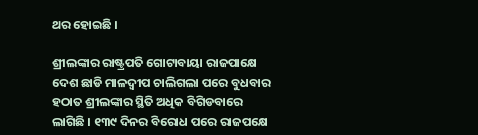ଥର ହୋଇଛି ।

ଶ୍ରୀଲଙ୍କାର ରାଷ୍ଟ୍ରପତି ଗୋଟାବାୟା ରାଜପାକ୍ଷେ ଦେଶ ଛାଡି ମାଳଦ୍ୱୀପ ଚାଲିଗଲା ପରେ ବୁଧବାର ହଠାତ ଶ୍ରୀଲଙ୍କାର ସ୍ଥିତି ଅଧିକ ବିଗିଡବାରେ ଲାଗିଛି । ୧୩୯ ଦିନର ବିରୋଧ ପରେ ରାଜପକ୍ଷେ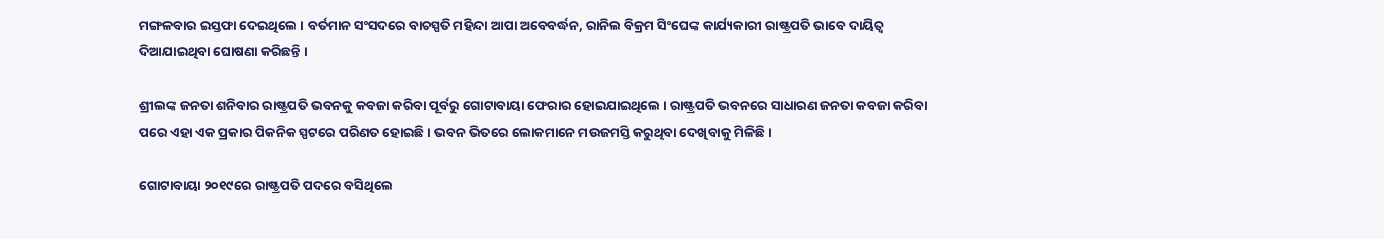ମଙ୍ଗଳବାର ଇସ୍ତଫା ଦେଇଥିଲେ । ବର୍ତମାନ ସଂସଦରେ ବାଚସ୍ପତି ମହିନ୍ଦା ଆପା ଅବେବର୍ଦ୍ଧନ, ରାନିଲ ବିକ୍ରମ ସିଂଘେଙ୍କ କାର୍ଯ୍ୟକାରୀ ରାଷ୍ଟ୍ରପତି ଭାବେ ଦାୟିତ୍ୱ ଦିଆଯାଇଥିବା ଘୋଷଣା କରିଛନ୍ତି ।

ଶ୍ରୀଲଙ୍କ ଜନତା ଶନିବାର ରାଷ୍ଟ୍ରପତି ଭବନକୁ କବଜା କରିବା ପୂର୍ବରୁ ଗୋଟାବାୟା ଫେରାର ହୋଇଯାଇଥିଲେ । ରାଷ୍ଟ୍ରପତି ଭବନରେ ସାଧାରଣ ଜନତା କବଜା କରିବା ପରେ ଏହା ଏକ ପ୍ରକାର ପିକନିକ ସ୍ପଟରେ ପରିଣତ ହୋଇଛି । ଭବନ ଭିତରେ ଲୋକମାନେ ମଉଜମସ୍ତି କରୁଥିବା ଦେଖିବାକୁ ମିଳିଛି ।

ଗୋଟାବାୟା ୨୦୧୯ରେ ରାଷ୍ଟ୍ରପତି ପଦରେ ବସିଥିଲେ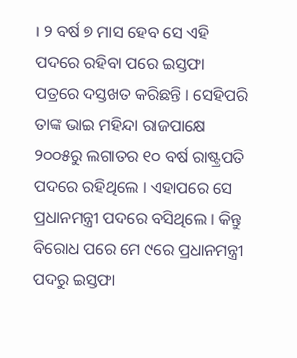। ୨ ବର୍ଷ ୭ ମାସ ହେବ ସେ ଏହି ପଦରେ ରହିବା ପରେ ଇସ୍ତଫା ପତ୍ରରେ ଦସ୍ତଖତ କରିଛନ୍ତି । ସେହିପରି ତାଙ୍କ ଭାଇ ମହିନ୍ଦା ରାଜପାକ୍ଷେ ୨୦୦୫ରୁ ଲଗାତର ୧୦ ବର୍ଷ ରାଷ୍ଟ୍ରପତି ପଦରେ ରହିଥିଲେ । ଏହାପରେ ସେ ପ୍ରଧାନମନ୍ତ୍ରୀ ପଦରେ ବସିଥିଲେ । କିନ୍ତୁ ବିରୋଧ ପରେ ମେ ୯ରେ ପ୍ରଧାନମନ୍ତ୍ରୀ ପଦରୁ ଇସ୍ତଫା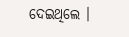ଦେଇଥିଲେ ।